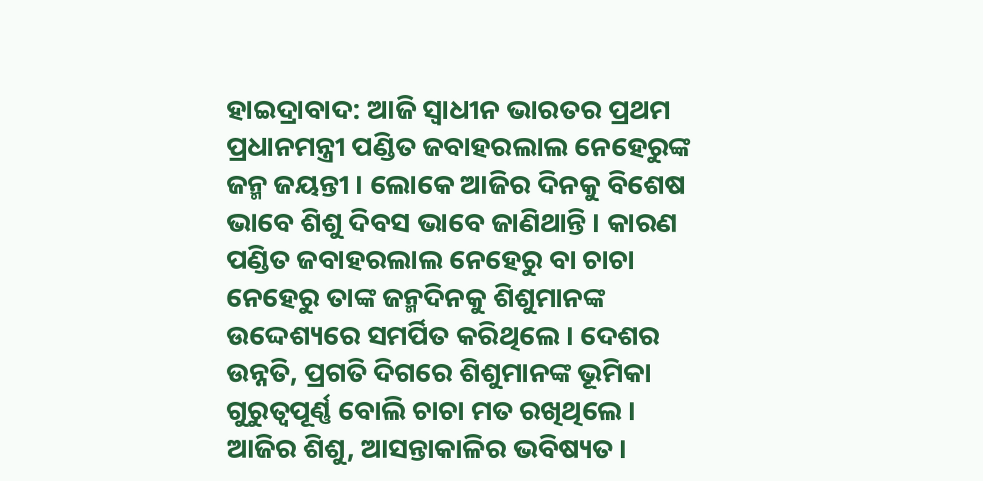ହାଇଦ୍ରାବାଦ: ଆଜି ସ୍ବାଧୀନ ଭାରତର ପ୍ରଥମ ପ୍ରଧାନମନ୍ତ୍ରୀ ପଣ୍ଡିତ ଜବାହରଲାଲ ନେହେରୁଙ୍କ ଜନ୍ମ ଜୟନ୍ତୀ । ଲୋକେ ଆଜିର ଦିନକୁ ବିଶେଷ ଭାବେ ଶିଶୁ ଦିବସ ଭାବେ ଜାଣିଥାନ୍ତି । କାରଣ ପଣ୍ଡିତ ଜବାହରଲାଲ ନେହେରୁ ବା ଚାଚା ନେହେରୁ ତାଙ୍କ ଜନ୍ମଦିନକୁ ଶିଶୁମାନଙ୍କ ଉଦ୍ଦେଶ୍ୟରେ ସମର୍ପିତ କରିଥିଲେ । ଦେଶର ଉନ୍ନତି, ପ୍ରଗତି ଦିଗରେ ଶିଶୁମାନଙ୍କ ଭୂମିକା ଗୁରୁତ୍ବପୂର୍ଣ୍ଣ ବୋଲି ଚାଚା ମତ ରଖିଥିଲେ ।
ଆଜିର ଶିଶୁ, ଆସନ୍ତାକାଳିର ଭବିଷ୍ୟତ ।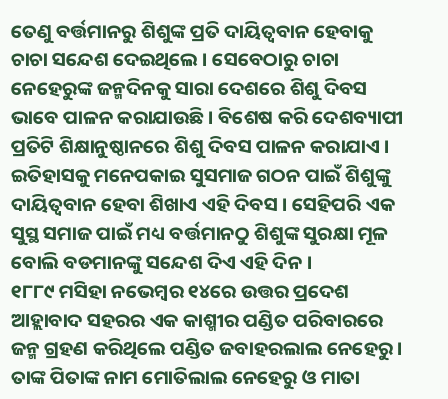ତେଣୁ ବର୍ତ୍ତମାନରୁ ଶିଶୁଙ୍କ ପ୍ରତି ଦାୟିତ୍ବବାନ ହେବାକୁ ଚାଚା ସନ୍ଦେଶ ଦେଇଥିଲେ । ସେବେଠାରୁ ଚାଚା ନେହେରୁଙ୍କ ଜନ୍ମଦିନକୁ ସାରା ଦେଶରେ ଶିଶୁ ଦିବସ ଭାବେ ପାଳନ କରାଯାଉଛି । ବିଶେଷ କରି ଦେଶବ୍ୟାପୀ ପ୍ରତିଟି ଶିକ୍ଷାନୁଷ୍ଠାନରେ ଶିଶୁ ଦିବସ ପାଳନ କରାଯାଏ । ଇତିହାସକୁ ମନେପକାଇ ସୁସମାଜ ଗଠନ ପାଇଁ ଶିଶୁଙ୍କୁ ଦାୟିତ୍ବବାନ ହେବା ଶିଖାଏ ଏହି ଦିବସ । ସେହିପରି ଏକ ସୁସ୍ଥ ସମାଜ ପାଇଁ ମଧ୍ୟ ବର୍ତ୍ତମାନଠୁ ଶିଶୁଙ୍କ ସୁରକ୍ଷା ମୂଳ ବୋଲି ବଡମାନଙ୍କୁ ସନ୍ଦେଶ ଦିଏ ଏହି ଦିନ ।
୧୮୮୯ ମସିହା ନଭେମ୍ବର ୧୪ରେ ଉତ୍ତର ପ୍ରଦେଶ ଆହ୍ଲାବାଦ ସହରର ଏକ କାଶ୍ମୀର ପଣ୍ଡିତ ପରିବାରରେ ଜନ୍ମ ଗ୍ରହଣ କରିଥିଲେ ପଣ୍ଡିତ ଜବାହରଲାଲ ନେହେରୁ । ତାଙ୍କ ପିତାଙ୍କ ନାମ ମୋତିଲାଲ ନେହେରୁ ଓ ମାତା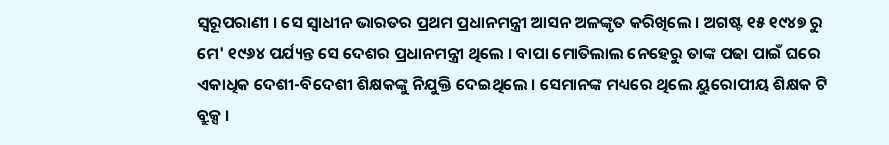ସ୍ବରୂପରାଣୀ । ସେ ସ୍ବାଧୀନ ଭାରତର ପ୍ରଥମ ପ୍ରଧାନମନ୍ତ୍ରୀ ଆସନ ଅଳଙ୍କୃତ କରିଖିଲେ । ଅଗଷ୍ଟ ୧୫ ୧୯୪୭ ରୁ ମେ' ୧୯୬୪ ପର୍ଯ୍ୟନ୍ତ ସେ ଦେଶର ପ୍ରଧାନମନ୍ତ୍ରୀ ଥିଲେ । ବାପା ମୋତିଲାଲ ନେହେରୁ ତାଙ୍କ ପଢା ପାଇଁ ଘରେ ଏକାଧିକ ଦେଶୀ-ବିଦେଶୀ ଶିକ୍ଷକଙ୍କୁ ନିଯୁକ୍ତି ଦେଇଥିଲେ । ସେମାନଙ୍କ ମଧ୍ୟରେ ଥିଲେ ୟୁରୋପୀୟ ଶିକ୍ଷକ ଟି ବ୍ରୁକ୍ସ ।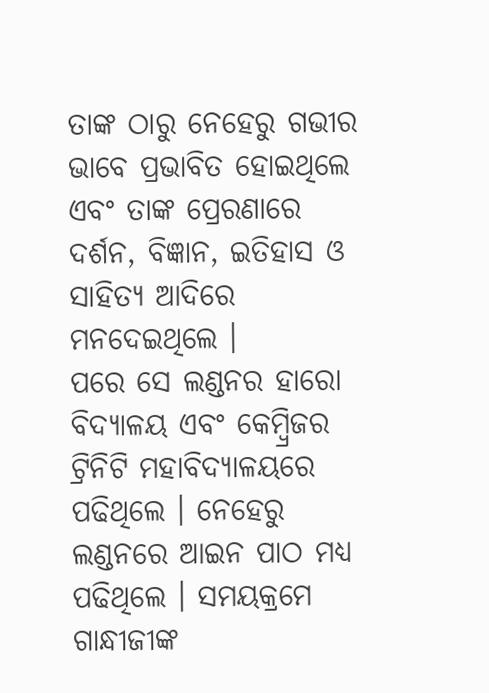ତାଙ୍କ ଠାରୁ ନେହେରୁ ଗଭୀର ଭାବେ ପ୍ରଭାବିତ ହୋଇଥିଲେ ଏବଂ ତାଙ୍କ ପ୍ରେରଣାରେ ଦର୍ଶନ, ବିଜ୍ଞାନ, ଇତିହାସ ଓ ସାହିତ୍ୟ ଆଦିରେ ମନଦେଇଥିଲେ ।
ପରେ ସେ ଲଣ୍ଡନର ହାରୋ ବିଦ୍ୟାଳୟ ଏବଂ କେମ୍ବ୍ରିଜର ଟ୍ରିନିଟି ମହାବିଦ୍ୟାଳୟରେ ପଢିଥିଲେ । ନେହେରୁ ଲଣ୍ଡନରେ ଆଇନ ପାଠ ମଧ୍ୟ ପଢିଥିଲେ । ସମୟକ୍ରମେ ଗାନ୍ଧୀଜୀଙ୍କ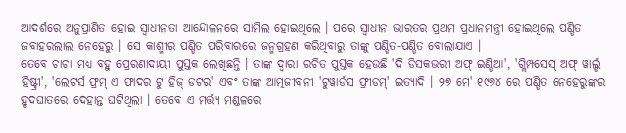ଆଦର୍ଶରେ ଅନୁପ୍ରାଣିତ ହୋଇ ସ୍ବାଧୀନତା ଆନ୍ଦୋଳନରେ ସାମିଲ ହୋଇଥିଲେ । ପରେ ସ୍ବାଧୀନ ଭାରତର ପ୍ରଥମ ପ୍ରଧାନମନ୍ତ୍ରୀ ହୋଇଥିଲେ ପଣ୍ଡିତ ଜବାହରଲାଲ ନେହେରୁ । ସେ କାଶ୍ମୀର ପଣ୍ଡିତ ପରିବାରରେ ଜନ୍ମଗ୍ରହଣ କରିଥିବାରୁ ତାଙ୍କୁ ପଣ୍ଡିତ-ପଣ୍ଡିତ ବୋଲାଯାଏ ।
ତେବେ ଚାଚା ମଧ୍ୟ ବହୁ ପ୍ରେରଣାଦାୟୀ ପୁସ୍ତକ ଲେଖିଛନ୍ତି । ତାଙ୍କ ଦ୍ବାରା ରଚିତ ପୁସ୍ତକ ହେଉଛି 'ଦି ଡିସକଭରୀ ଅଫ୍ ଇଣ୍ଡିଆ', 'ଗ୍ଲିମ୍ପସେସ୍ ଅଫ୍ ୱାର୍ଲ୍ଡ ହିଷ୍ଟ୍ରୀ', 'ଲେଟର୍ସ ଫ୍ରମ୍ ଏ ଫାଦର ଟୁ ହିଜ୍ ଡଟର' ଏବଂ ତାଙ୍କ ଆତ୍ମଜୀବନୀ 'ଟୁୱାର୍ଡସ ଫ୍ରୀଡମ୍' ଇତ୍ୟାଦି । ୨୭ ମେ' ୧୯୬୪ ରେ ପଣ୍ଡିତ ନେହେରୁଙ୍କର ହୃଦଘାତରେ ଦେହାନ୍ତ ଘଟିଥିଲା । ତେବେ ଏ ମର୍ତ୍ତ୍ୟ ମଣ୍ଡଳରେ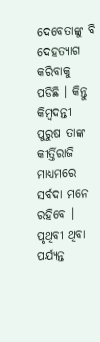ଦେବେତାଙ୍କୁ ବି ଦେହତ୍ୟାଗ କରିବାକୁ ପଡିଛି । କିନ୍ତୁ କିମ୍ବଦନ୍ତୀ ପୁରୁଷ ତାଙ୍କ କୀର୍ତ୍ତିରାଜି ମାଧ୍ୟମରେ ସର୍ବଦା ମନେ ରହିବେ । ପୃଥିବୀ ଥିବା ପର୍ଯ୍ୟନ୍ତ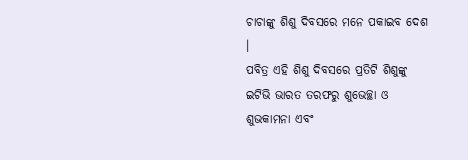ଚାଚାଙ୍କୁ ଶିଶୁ ଦିବସରେ ମନେ ପକାଇବ ଦେଶ ।
ପବିତ୍ର ଏହି ଶିଶୁ ଦିବସରେ ପ୍ରତିଟି ଶିଶୁଙ୍କୁ ଇଟିଭି ଭାରତ ତରଫରୁ ଶୁଭେଚ୍ଛା ଓ ଶୁଭକାମନା ଏବଂ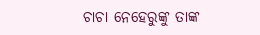ଚାଚା ନେହେରୁଙ୍କୁ ତାଙ୍କ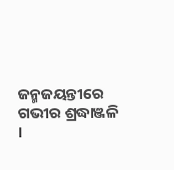ଜନ୍ମଜୟନ୍ତୀରେ ଗଭୀର ଶ୍ରଦ୍ଧାଞ୍ଜଳି ।